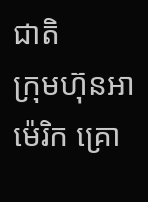ជាតិ
ក្រុមហ៊ុនអាម៉េរិក គ្រោ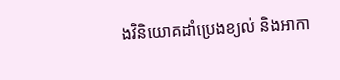ងវិនិយោគដាំប្រេងខ្យល់ និងអាកា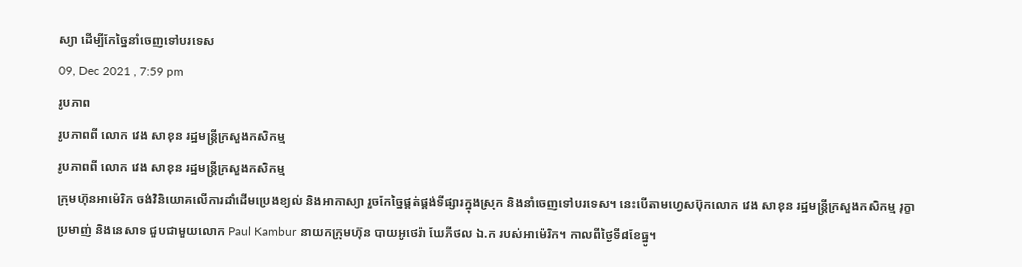ស្យា ដើម្បីកែច្នៃនាំចេញទៅបរទេស
09, Dec 2021 , 7:59 pm
រូបភាព
រូបភាពពី លោក វេង សាខុន រដ្ឋមន្រ្តីក្រសួងកសិកម្ម
រូបភាពពី លោក វេង សាខុន រដ្ឋមន្រ្តីក្រសួងកសិកម្ម
ក្រុមហ៊ុនអាម៉េរិក ចង់វិនិយោគលើការដាំដើមប្រេងខ្យល់ និងអាកាស្យា រួចកែច្នៃផ្គត់ផ្គង់ទីផ្សារក្នុងស្រុក និងនាំចេញទៅបរទេស។ នេះបើតាមហ្វេសប៊ុកលោក វេង សាខុន រដ្ឋមន្រ្តីក្រសួងកសិកម្ម រុក្ខាប្រមាញ់ និងនេសាទ ជួបជាមួយលោក Paul Kambur នាយកក្រុមហ៊ុន បាយអូថេរ៉ា ឃែភីថល ឯ.ក របស់អាម៉េរិក។ កាលពីថ្ងៃទី៨ខែធ្នូ។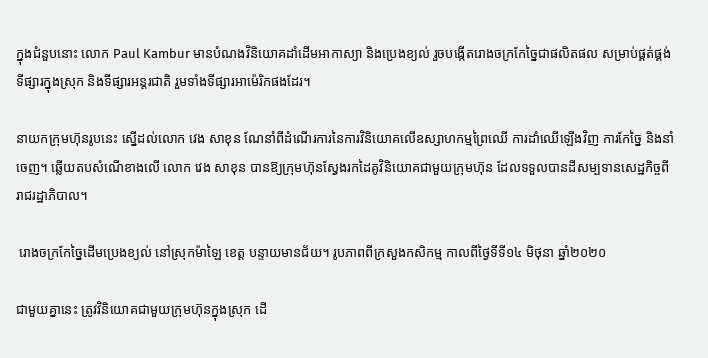ក្នុងជំនួបនោះ លោក Paul Kambur មានបំណងវិនិយោគដាំដើមអាកាស្យា និងប្រេងខ្យល់ រួចបង្កើតរោងចក្រកែច្នៃជាផលិតផល សម្រាប់ផ្គត់ផ្គង់ទីផ្សារក្នុងស្រុក និងទីផ្សារអន្តរជាតិ រួមទាំងទីផ្សារអាម៉េរិកផងដែរ។

នាយកក្រុមហ៊ុនរូបនេះ ស្នើដល់លោក វេង សាខុន ណែនាំពីដំណើរការនៃការវិនិយោគលើឧស្សាហកម្មព្រៃឈើ ការដាំឈើឡើងវិញ ការកែច្នៃ និងនាំចេញ។ ឆ្លើយតបសំណើខាងលើ លោក វេង សាខុន បានឱ្យក្រុមហ៊ុនស្វែងរកដៃគូវិនិយោគជាមួយក្រុមហ៊ុន ដែលទទួលបានដីសម្បទានសេដ្ឋកិច្ចពីរាជរដ្ឋាភិបាល។

 រោងចក្រកែច្នៃដើមប្រេងខ្យល់ នៅស្រុកម៉ាឡៃ ខេត្ត បន្ទាយមានជ័យ។ រូបភាពពីក្រសួងកសិកម្ម កាលពីថ្ងៃទីទី១៤ មិថុនា ឆ្នាំ២០២០

ជាមួយគ្នានេះ ត្រូវវិនិយោគជាមួយក្រុមហ៊ុនក្នុងស្រុក ដើ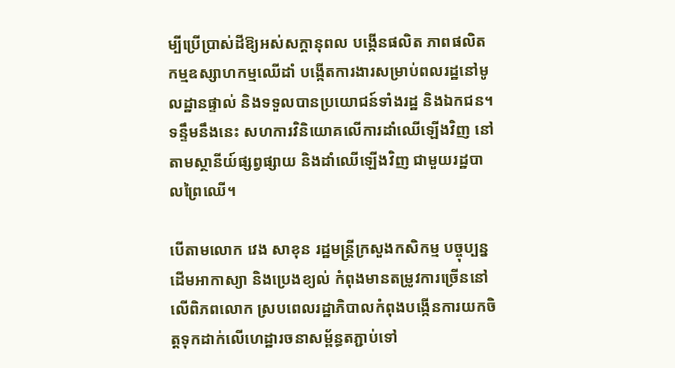ម្បីប្រើប្រាស់ដីឱ្យអស់សក្តានុពល បង្កើនផលិត ភាពផលិតកម្មឧស្សាហកម្មឈើដាំ បង្កើតការងារសម្រាប់ពលរដ្ឋនៅមូលដ្ឋានផ្ទាល់ និងទទួលបានប្រយោជន៍ទាំងរដ្ឋ និងឯកជន។ ទន្ទឹមនឹងនេះ សហការវិនិយោគលើការដាំឈើឡើងវិញ នៅតាមស្ថានីយ៍ផ្សព្វផ្សាយ និងដាំឈើឡើងវិញ ជាមួយរដ្ឋបាលព្រៃឈើ។

បើតាមលោក វេង សាខុន រដ្ឋមន្រ្តីក្រសួងកសិកម្ម បច្ចុប្បន្ន ដើមអាកាស្យា និងប្រេងខ្យល់ កំពុងមានតម្រូវការច្រើននៅលើពិភពលោក ស្របពេលរដ្ឋាភិបាលកំពុងបង្កើនការយកចិត្តទុកដាក់លើហេដ្ឋារចនាសម្ព័ន្ធតភ្ជាប់ទៅ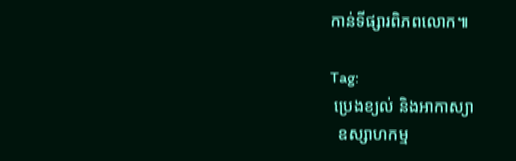កាន់ទីផ្សារពិភពលោក៕

Tag:
 ប្រេងខ្យល់ និងអាកាស្យា
  ឧស្សាហកម្ម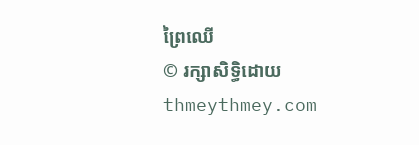ព្រៃឈើ
© រក្សាសិទ្ធិដោយ thmeythmey.com